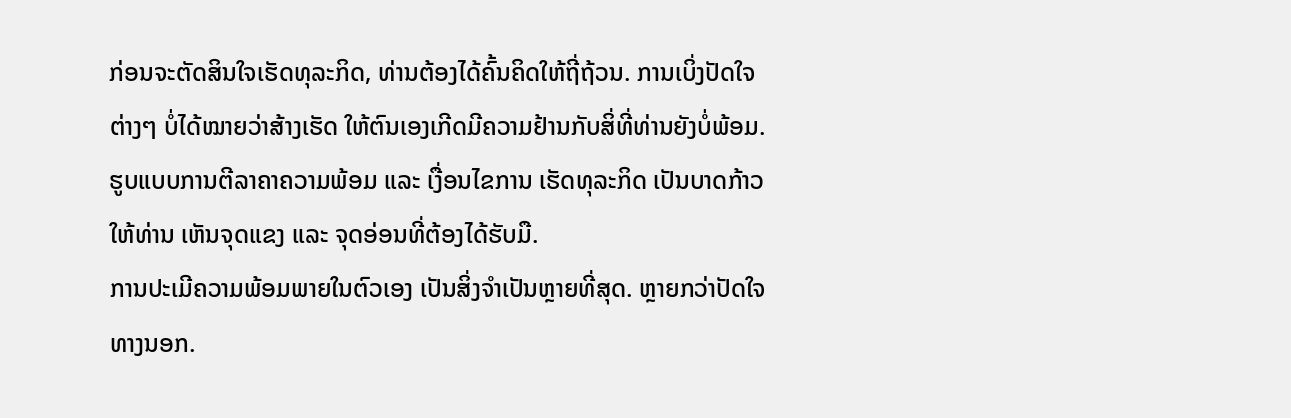ກ່ອນຈະຕັດສິນໃຈເຮັດທຸລະກິດ, ທ່ານຕ້ອງໄດ້ຄົ້ນຄິດໃຫ້ຖີ່ຖ້ວນ. ການເບິ່ງປັດໃຈຕ່າງໆ ບໍ່ໄດ້ໝາຍວ່າສ້າງເຮັດ ໃຫ້ຕົນເອງເກີດມີຄວາມຢ້ານກັບສິ່ທີ່ທ່ານຍັງບໍ່ພ້ອມ. ຮູບແບບການຕີລາຄາຄວາມພ້ອມ ແລະ ເງື່ອນໄຂການ ເຮັດທຸລະກິດ ເປັນບາດກ້າວໃຫ້ທ່ານ ເຫັນຈຸດແຂງ ແລະ ຈຸດອ່ອນທີ່ຕ້ອງໄດ້ຮັບມື.
ການປະເມີຄວາມພ້ອມພາຍໃນຕົວເອງ ເປັນສິ່ງຈຳເປັນຫຼາຍທີ່ສຸດ. ຫຼາຍກວ່າປັດໃຈທາງນອກ.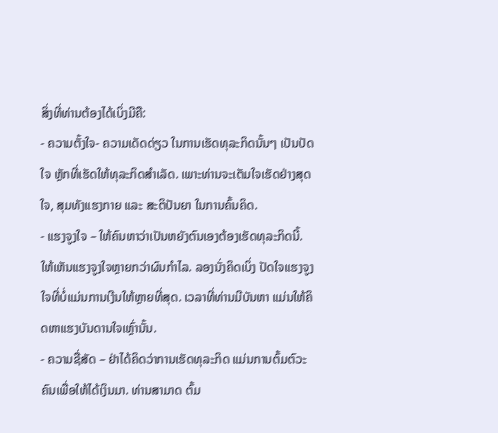ສິ່ງທີ່ທ່ານຕ້ອງໄດ້ເບິ່ງມີຄື:
- ຄວາມຕັ້ງໃຈ- ຄວາມເດັດດ່ຽວ ໃນການເຮັດທຸລະກິດນັ້ນໆ ເປັນປັດໃຈ ຫຼັກທີ່ເຮັດໃຫ້ທຸລະກິດສຳເລັດ. ເພາະທ່ານຈະເຕັມໃຈເຮັດຢ່າງສຸດໃຈ, ສຸມທັງແຮງກາຍ ແລະ ສະຕິປັນຍາ ໃນການຄົ້ນຄິດ.
- ແຮງຈູງໃຈ – ໃຫ້ຄົນຫາວ່າເປັນຫຍັງຕົນເອງຕ້ອງເຮັດທຸລະກິດນີ້. ໃຫ້ເຫັນແຮງຈູງໃຈຫຼາຍກວ່າຜົນກຳໄລ. ລອງນັ່ງຄິດເບິ່ງ ປັດໃຈແຮງຈູງໃຈທີ່ບໍ່ແມ່ນການເງີນໃຫ້ຫຼາຍທີ່ສຸດ. ເວລາທີ່ທ່ານມີບັນຫາ ແມ່ນໃຫ້ຄິດຫາແຮງບັນດານໃຈເຫຼົ່ານັ້ນ.
- ຄວາມຊື່ສັດ – ຢ່າໄດ້ຄິດວ່າການເຮັດທຸລະກິດ ແມ່ນການຕົ້ມຕົວະຄົນເພື່ອໃຫ້ໄດ້ເງິນມາ. ທ່ານສາມາດ ຕົ້ມ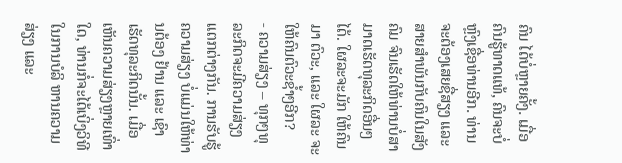ຄົນ ໄດ້ບໍ່ຫຼາຍຄັ້ງ. ເມື່ອຄົນຮູ້ທາດແທ້, ຄົນຈະບໍ່ຫຼົງເຊື່ອທ່ານອີກ. ທ່ານຈະຕ້ອງເສຍຊື່ສຽງ ແລະ ສາຍສຳພັນກັບຄົນໃນສັງຄົມ ຈົນເຮັດໃຫ້ທ່ານບໍ່ສາມາດເຮັດທຸລະກິດອື່ນໆໄດ້. ໃຜລະຈະມັກ ໃຫ້ຄົນມາ ຕົວະ, ແລະ ໃຜລະ ຈະໃຫ້ຄົນຕົວະຊໍ້າໆອີກ?
- ຄວາມສ່ຽງ – ທຸກໆທຸລະກິດຈະມີຄວາມສ່ຽງແຕກຕ່າງກັນ. ການຮັບຮູ້ຄວາມສ່ຽງ ບໍ່ແມ່ນໃຫ້ທ່ານຕ້ອງ ຢ້ານ ແລະ ເຊົາເຮັດທຸລະກິດນັ້ນ. ເມື່ອເຫັນຄວາມສ່ຽງຫຼາຍເທົ່າໃດ, ທ່ານກໍ່ຈະໄດ້ເບິ່ງວິທີໃນການບໍລິ ຫານຄວາມສ່ຽງ ແລະ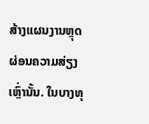ສ້າງແຜນງານຫຼຸດຜ່ອນຄວາມສ່ຽງເຫຼົ່ານັ້ນ. ໃນບາງທຸ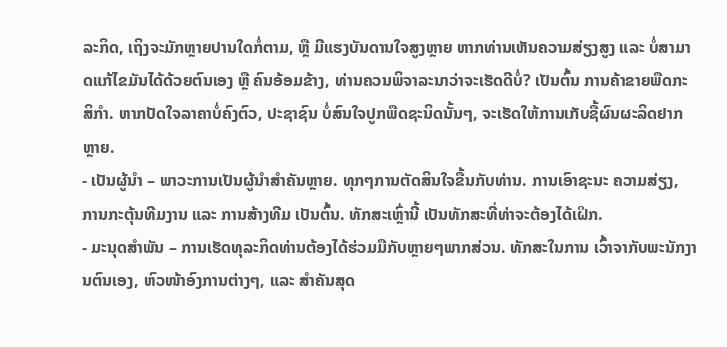ລະກິດ, ເຖິງຈະມັກຫຼາຍປານໃດກໍ່ຕາມ, ຫຼື ມີແຮງບັນດານໃຈສູງຫຼາຍ ຫາກທ່ານເຫັນຄວາມສ່ຽງສູງ ແລະ ບໍ່ສາມາດແກ້ໄຂມັນໄດ້ດ້ວຍຕົນເອງ ຫຼື ຄົນອ້ອມຂ້າງ, ທ່ານຄວນພິຈາລະນາວ່າຈະເຮັດດີບໍ່? ເປັນຕົ້ນ ການຄ້າຂາຍພືດກະສິກຳ. ຫາກປັດໃຈລາຄາບໍ່ຄົງຕົວ, ປະຊາຊົນ ບໍ່ສົນໃຈປູກພືດຊະນິດນັ້ນໆ, ຈະເຮັດໃຫ້ການເກັບຊື້ຜົນຜະລິດຢາກຫຼາຍ.
- ເປັນຜູ້ນຳ – ພາວະການເປັນຜູ້ນຳສຳຄັນຫຼາຍ. ທຸກໆການຕັດສິນໃຈຂື້ນກັບທ່ານ. ການເອົາຊະນະ ຄວາມສ່ຽງ, ການກະຕຸ້ນທີມງານ ແລະ ການສ້າງທີມ ເປັນຕົ້ນ. ທັກສະເຫຼົ່ານີ້ ເປັນທັກສະທີ່ທ່າຈະຕ້ອງໄດ້ເຝິກ.
- ມະນຸດສຳພັນ – ການເຮັດທຸລະກິດທ່ານຕ້ອງໄດ້ຮ່ວມມືກັບຫຼາຍໆພາກສ່ວນ. ທັກສະໃນການ ເວົ້າຈາກັບພະນັກງານຕົນເອງ, ຫົວໜ້າອົງການຕ່າງໆ, ແລະ ສຳຄັນສຸດ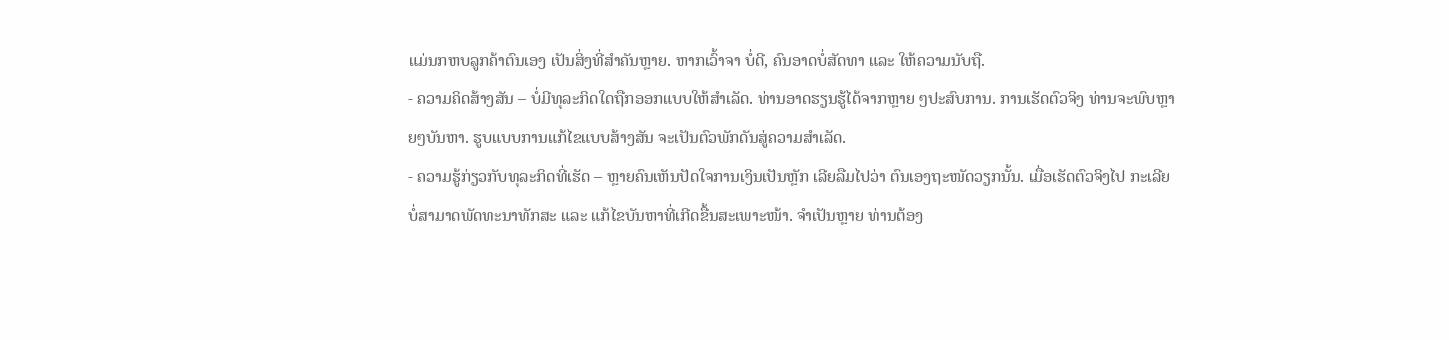ແມ່ນກຫບລູກຄ້າຕົນເອງ ເປັນສິ່ງທີ່ສຳຄັນຫຼາຍ. ຫາກເວົ້າຈາ ບໍ່ດີ, ຄົນອາດບໍ່ສັດທາ ແລະ ໃຫ້ຄວາມນັບຖື.
- ຄວາມຄິດສ້າງສັນ – ບໍ່ມີທຸລະກິດໃດຖືກອອກແບບໃຫ້ສຳເລັດ. ທ່ານອາດຮຽນຮູ້ໄດ້ຈາກຫຼາຍ ໆປະສົບການ. ການເຮັດຕົວຈິງ ທ່ານຈະພົບຫຼາຍໆບັນຫາ. ຮູບແບບການແກ້ໄຂແບບສ້າງສັນ ຈະເປັນຕົວພັກດັນສູ່ຄວາມສຳເລັດ.
- ຄວາມຮູ້ກ່ຽວກັບທຸລະກິດທີ່ເຮັດ – ຫຼາຍຄົນເຫັນປັດໃຈການເງິນເປັນຫຼັກ ເລີຍລືມໄປວ່າ ຕົນເອງຖະໜັດວຽກນັ້ນ. ເມື່ອເຮັດຕົວຈິງໄປ ກະເລີຍບໍ່ສາມາດພັດທະນາທັກສະ ແລະ ແກ້ໄຂບັນຫາທີ່ເກີດຂື້ນສະເພາະໜ້າ. ຈຳເປັນຫຼາຍ ທ່ານຕ້ອງ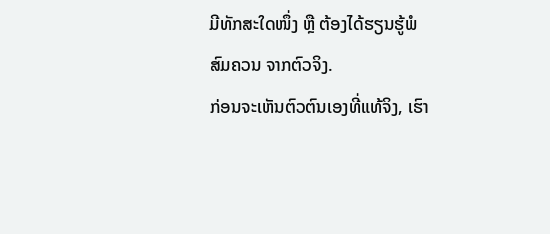ມີທັກສະໃດໜຶ່ງ ຫຼື ຕ້ອງໄດ້ຮຽນຮູ້ພໍສົມຄວນ ຈາກຕົວຈິງ.
ກ່ອນຈະເຫັນຕົວຕົນເອງທີ່ແທ້ຈິງ, ເຮົາ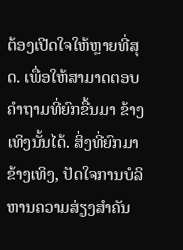ຕ້ອງເປີດໃຈໃຫ້ຫຼາຍທີ່ສຸດ. ເພື່ອໃຫ້ສາມາດຕອບຄຳຖາມທີ່ຍົກຂື້ນມາ ຂ້າງເທິງນັ້ນໄດ້. ສິ່ງທີ່ຍົກມາຂ້າງເທິງ, ປັດໃຈການບໍລິຫານຄວາມສ່ຽງສຳຄັນ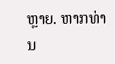ຫຼາຍ. ຫາກທ່ານ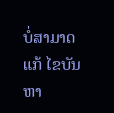ບໍ່ສາມາດແກ້ ໄຂບັນຫາ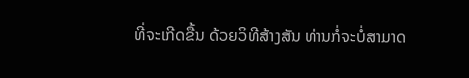ທີ່ຈະເກີດຂື້ນ ດ້ວຍວິທີສ້າງສັນ ທ່ານກໍ່ຈະບໍ່ສາມາດ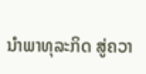ນຳພາທຸລະກິດ ສູ່ຄວາ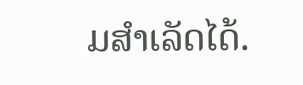ມສຳເລັດໄດ້.